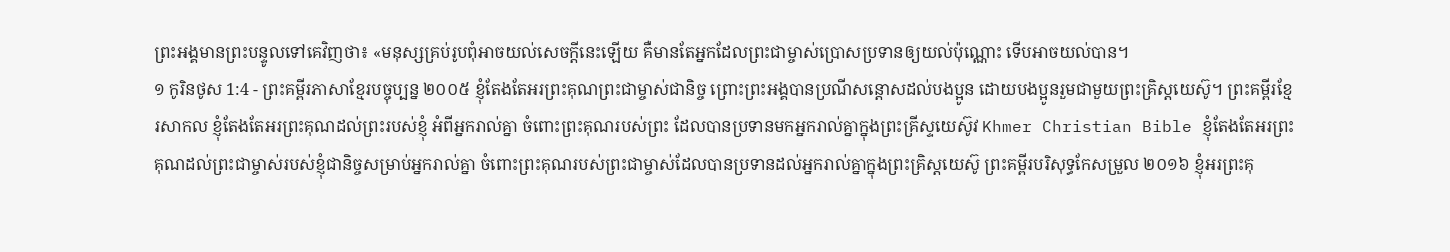ព្រះអង្គមានព្រះបន្ទូលទៅគេវិញថា៖ «មនុស្សគ្រប់រូបពុំអាចយល់សេចក្ដីនេះឡើយ គឺមានតែអ្នកដែលព្រះជាម្ចាស់ប្រោសប្រទានឲ្យយល់ប៉ុណ្ណោះ ទើបអាចយល់បាន។
១ កូរិនថូស 1:4 - ព្រះគម្ពីរភាសាខ្មែរបច្ចុប្បន្ន ២០០៥ ខ្ញុំតែងតែអរព្រះគុណព្រះជាម្ចាស់ជានិច្ច ព្រោះព្រះអង្គបានប្រណីសន្ដោសដល់បងប្អូន ដោយបងប្អូនរួមជាមួយព្រះគ្រិស្តយេស៊ូ។ ព្រះគម្ពីរខ្មែរសាកល ខ្ញុំតែងតែអរព្រះគុណដល់ព្រះរបស់ខ្ញុំ អំពីអ្នករាល់គ្នា ចំពោះព្រះគុណរបស់ព្រះ ដែលបានប្រទានមកអ្នករាល់គ្នាក្នុងព្រះគ្រីស្ទយេស៊ូវ Khmer Christian Bible ខ្ញុំតែងតែអរព្រះគុណដល់ព្រះជាម្ចាស់របស់ខ្ញុំជានិច្ចសម្រាប់អ្នករាល់គ្នា ចំពោះព្រះគុណរបស់ព្រះជាម្ចាស់ដែលបានប្រទានដល់អ្នករាល់គ្នាក្នុងព្រះគ្រិស្ដយេស៊ូ ព្រះគម្ពីរបរិសុទ្ធកែសម្រួល ២០១៦ ខ្ញុំអរព្រះគុ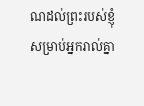ណដល់ព្រះរបស់ខ្ញុំ សម្រាប់អ្នករាល់គ្នា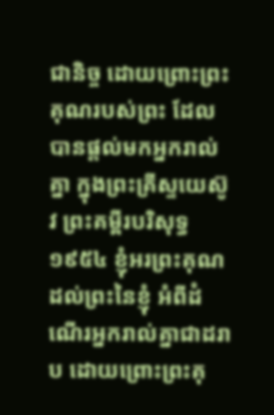ជានិច្ច ដោយព្រោះព្រះគុណរបស់ព្រះ ដែលបានផ្តល់មកអ្នករាល់គ្នា ក្នុងព្រះគ្រីស្ទយេស៊ូវ ព្រះគម្ពីរបរិសុទ្ធ ១៩៥៤ ខ្ញុំអរព្រះគុណដល់ព្រះនៃខ្ញុំ អំពីដំណើរអ្នករាល់គ្នាជាដរាប ដោយព្រោះព្រះគុ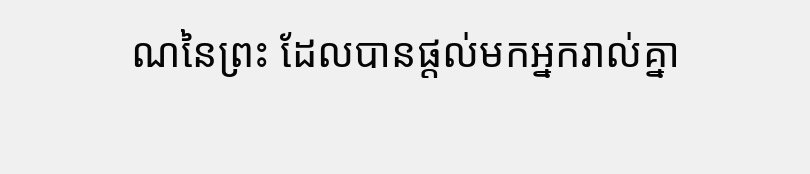ណនៃព្រះ ដែលបានផ្តល់មកអ្នករាល់គ្នា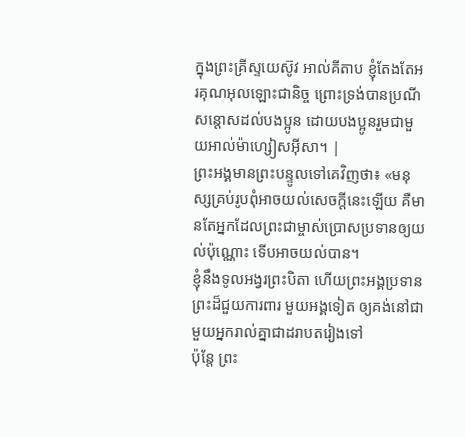ក្នុងព្រះគ្រីស្ទយេស៊ូវ អាល់គីតាប ខ្ញុំតែងតែអរគុណអុលឡោះជានិច្ច ព្រោះទ្រង់បានប្រណីសន្ដោសដល់បងប្អូន ដោយបងប្អូនរួមជាមួយអាល់ម៉ាហ្សៀសអ៊ីសា។ |
ព្រះអង្គមានព្រះបន្ទូលទៅគេវិញថា៖ «មនុស្សគ្រប់រូបពុំអាចយល់សេចក្ដីនេះឡើយ គឺមានតែអ្នកដែលព្រះជាម្ចាស់ប្រោសប្រទានឲ្យយល់ប៉ុណ្ណោះ ទើបអាចយល់បាន។
ខ្ញុំនឹងទូលអង្វរព្រះបិតា ហើយព្រះអង្គប្រទានព្រះដ៏ជួយការពារ មួយអង្គទៀត ឲ្យគង់នៅជាមួយអ្នករាល់គ្នាជាដរាបតរៀងទៅ
ប៉ុន្តែ ព្រះ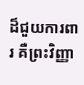ដ៏ជួយការពារ គឺព្រះវិញ្ញា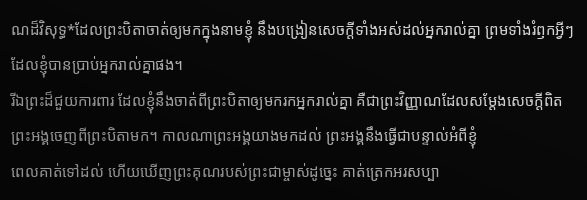ណដ៏វិសុទ្ធ*ដែលព្រះបិតាចាត់ឲ្យមកក្នុងនាមខ្ញុំ នឹងបង្រៀនសេចក្ដីទាំងអស់ដល់អ្នករាល់គ្នា ព្រមទាំងរំឭកអ្វីៗដែលខ្ញុំបានប្រាប់អ្នករាល់គ្នាផង។
រីឯព្រះដ៏ជួយការពារ ដែលខ្ញុំនឹងចាត់ពីព្រះបិតាឲ្យមករកអ្នករាល់គ្នា គឺជាព្រះវិញ្ញាណដែលសម្តែងសេចក្ដីពិត ព្រះអង្គចេញពីព្រះបិតាមក។ កាលណាព្រះអង្គយាងមកដល់ ព្រះអង្គនឹងធ្វើជាបន្ទាល់អំពីខ្ញុំ
ពេលគាត់ទៅដល់ ហើយឃើញព្រះគុណរបស់ព្រះជាម្ចាស់ដូច្នេះ គាត់ត្រេកអរសប្បា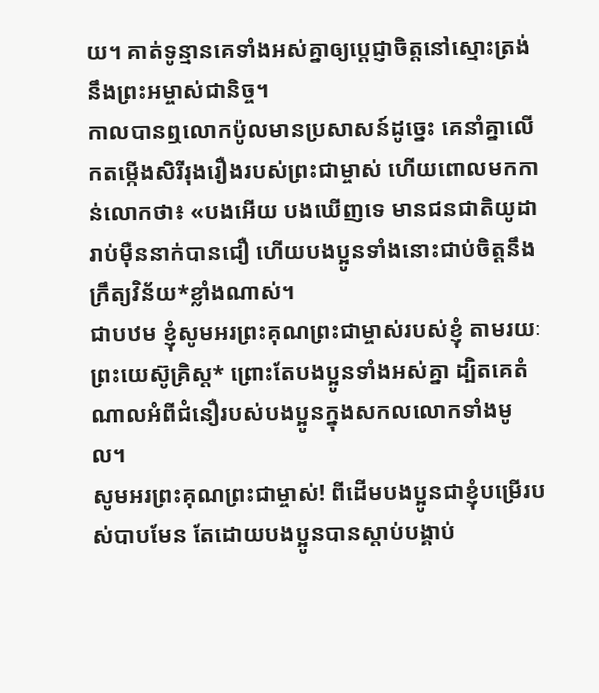យ។ គាត់ទូន្មានគេទាំងអស់គ្នាឲ្យប្ដេជ្ញាចិត្តនៅស្មោះត្រង់នឹងព្រះអម្ចាស់ជានិច្ច។
កាលបានឮលោកប៉ូលមានប្រសាសន៍ដូច្នេះ គេនាំគ្នាលើកតម្កើងសិរីរុងរឿងរបស់ព្រះជាម្ចាស់ ហើយពោលមកកាន់លោកថា៖ «បងអើយ បងឃើញទេ មានជនជាតិយូដារាប់ម៉ឺននាក់បានជឿ ហើយបងប្អូនទាំងនោះជាប់ចិត្តនឹងក្រឹត្យវិន័យ*ខ្លាំងណាស់។
ជាបឋម ខ្ញុំសូមអរព្រះគុណព្រះជាម្ចាស់របស់ខ្ញុំ តាមរយៈព្រះយេស៊ូគ្រិស្ត* ព្រោះតែបងប្អូនទាំងអស់គ្នា ដ្បិតគេតំណាលអំពីជំនឿរបស់បងប្អូនក្នុងសកលលោកទាំងមូល។
សូមអរព្រះគុណព្រះជាម្ចាស់! ពីដើមបងប្អូនជាខ្ញុំបម្រើរបស់បាបមែន តែដោយបងប្អូនបានស្ដាប់បង្គាប់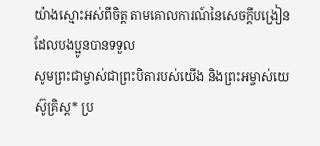យ៉ាងស្មោះអស់ពីចិត្ត តាមគោលការណ៍នៃសេចក្ដីបង្រៀនដែលបងប្អូនបានទទួល
សូមព្រះជាម្ចាស់ជាព្រះបិតារបស់យើង និងព្រះអម្ចាស់យេស៊ូគ្រិស្ត* ប្រ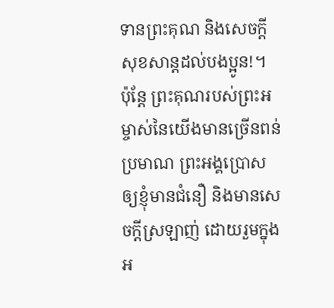ទានព្រះគុណ និងសេចក្ដីសុខសាន្តដល់បងប្អូន!។
ប៉ុន្តែ ព្រះគុណរបស់ព្រះអម្ចាស់នៃយើងមានច្រើនពន់ប្រមាណ ព្រះអង្គប្រោសឲ្យខ្ញុំមានជំនឿ និងមានសេចក្ដីស្រឡាញ់ ដោយរួមក្នុងអ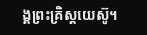ង្គព្រះគ្រិស្តយេស៊ូ។